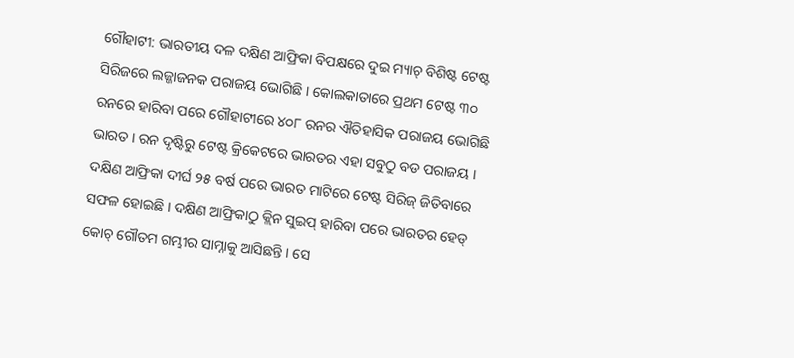ଗୌହାଟୀ: ଭାରତୀୟ ଦଳ ଦକ୍ଷିଣ ଆଫ୍ରିକା ବିପକ୍ଷରେ ଦୁଇ ମ୍ୟାଚ୍ ବିଶିଷ୍ଟ ଟେଷ୍ଟ ସିରିଜରେ ଲଜ୍ଜାଜନକ ପରାଜୟ ଭୋଗିଛି । କୋଲକାତାରେ ପ୍ରଥମ ଟେଷ୍ଟ ୩୦ ରନରେ ହାରିବା ପରେ ଗୌହାଟୀରେ ୪୦୮ ରନର ଐତିହାସିକ ପରାଜୟ ଭୋଗିଛି ଭାରତ । ରନ ଦୃଷ୍ଟିରୁ ଟେଷ୍ଟ କ୍ରିକେଟରେ ଭାରତର ଏହା ସବୁଠୁ ବଡ ପରାଜୟ । ଦକ୍ଷିଣ ଆଫ୍ରିକା ଦୀର୍ଘ ୨୫ ବର୍ଷ ପରେ ଭାରତ ମାଟିରେ ଟେଷ୍ଟ ସିରିଜ୍ ଜିତିବାରେ ସଫଳ ହୋଇଛି । ଦକ୍ଷିଣ ଆଫ୍ରିକାଠୁ କ୍ଲିନ ସୁଇପ୍ ହାରିବା ପରେ ଭାରତର ହେଡ୍ କୋଚ୍ ଗୌତମ ଗମ୍ଭୀର ସାମ୍ନାକୁ ଆସିଛନ୍ତି । ସେ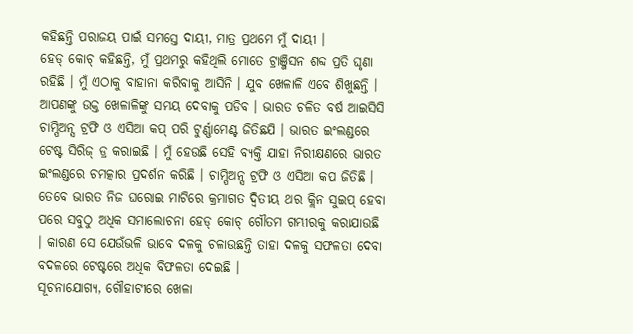କହିଛନ୍ତି ପରାଜୟ ପାଇଁ ସମସ୍ତେ ଦାୟୀ, ମାତ୍ର ପ୍ରଥମେ ମୁଁ ଦାୟୀ ।
ହେଡ୍ କୋଚ୍ କହିଛନ୍ତି, ମୁଁ ପ୍ରଥମରୁ କହିଥିଲି ମୋତେ ଟ୍ରାଞ୍ଜିସନ ଶବ୍ଦ ପ୍ରତି ଘୃଣା ରହିଛି । ମୁଁ ଏଠାକୁ ବାହାନା କରିବାକୁ ଆସିନି । ଯୁବ ଖେଳାଳି ଏବେ ଶିଖୁଛନ୍ତି । ଆପଣଙ୍କୁ ଉକ୍ତ ଖେଳାଳିଙ୍କୁ ସମୟ ଦେବାକୁ ପଡିବ । ଭାରତ ଚଳିତ ବର୍ଷ ଆଇସିସି ଚାମ୍ପିଅନ୍ସ ଟ୍ରଫି ଓ ଏସିଆ କପ୍ ପରି ଟୁର୍ଣ୍ଣାମେଣ୍ଟ ଜିତିଛଯି । ଭାରତ ଇଂଲଣ୍ଡରେ ଟେଷ୍ଟ ସିରିଜ୍ ଡ୍ର କରାଇଛି । ମୁଁ ହେଉଛି ସେହି ବ୍ୟକ୍ତି ଯାହା ନିରୀକ୍ଷଣରେ ଭାରତ ଇଂଲଣ୍ଡରେ ଚମତ୍କାର ପ୍ରଦର୍ଶନ କରିଛି । ଚାମ୍ପିଅନ୍ସ ଟ୍ରଫି ଓ ଏସିଆ କପ ଜିତିଛି ।
ତେବେ ଭାରତ ନିଜ ଘରୋଇ ମାଟିରେ କ୍ରମାଗତ ଦ୍ୱିତୀୟ ଥର କ୍ଲିନ ସୁଇପ୍ ହେବା ପରେ ସବୁଠୁ ଅଧିକ ସମାଲୋଚନା ହେଡ୍ କୋଚ୍ ଗୌତମ ଗମ୍ଭୀରକୁ କରାଯାଉଛି । କାରଣ ସେ ଯେଉଁଭଳି ଭାବେ ଦଳକୁ ଚଳାଉଛନ୍ତି ତାହା ଦଳକୁ ସଫଳତା ଦେବା ବଦଳରେ ଟେଷ୍ଟରେ ଅଧିକ ବିଫଳତା ଦେଇଛି ।
ସୂଚନାଯୋଗ୍ୟ, ଗୌହାଟୀରେ ଖେଳା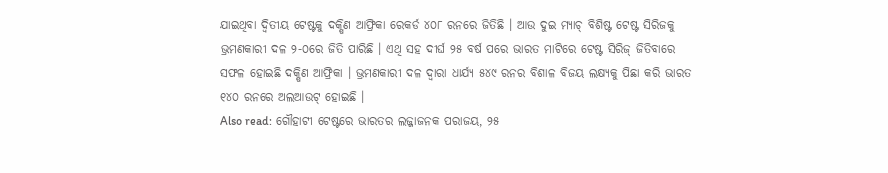ଯାଇଥିବା ଦ୍ୱିତୀୟ ଟେଷ୍ଟକୁ ଦକ୍ଷିଣ ଆଫ୍ରିକା ରେକର୍ଡ ୪୦୮ ରନରେ ଜିତିଛି । ଆଉ ଦୁଇ ମ୍ୟାଚ୍ ବିଶିଷ୍ଟ ଟେଷ୍ଟ ସିରିଜକୁ ଭ୍ରମଣକାରୀ ଦଳ ୨-୦ରେ ଜିତି ପାରିଛି । ଏଥି ସହ ଦୀର୍ଘ ୨୫ ବର୍ଷ ପରେ ଭାରତ ମାଟିରେ ଟେଷ୍ଟ ସିରିଜ୍ ଜିତିବାରେ ସଫଳ ହୋଇଛି ଦକ୍ଷିଣ ଆଫ୍ରିକା । ଭ୍ରମଣକାରୀ ଦଳ ଦ୍ୱାରା ଧାର୍ଯ୍ୟ ୫୪୯ ରନର ବିଶାଳ ବିଜୟ ଲକ୍ଷ୍ୟକୁ ପିଛା କରି ଭାରତ ୧୪୦ ରନରେ ଅଲଆଉଟ୍ ହୋଇଛି ।
Also read: ଗୌହାଟୀ ଟେଷ୍ଟରେ ଭାରତର ଲଜ୍ଜାଜନକ ପରାଜୟ, ୨୫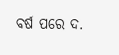ବର୍ଷ ପରେ ଦ.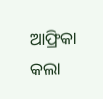ଆଫ୍ରିକା କଲା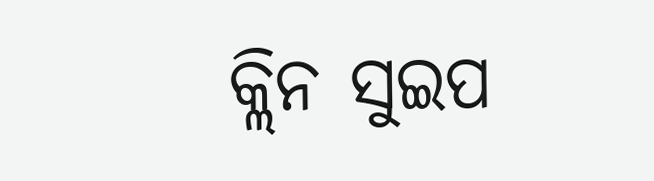କ୍ଲିନ ସୁଇପ